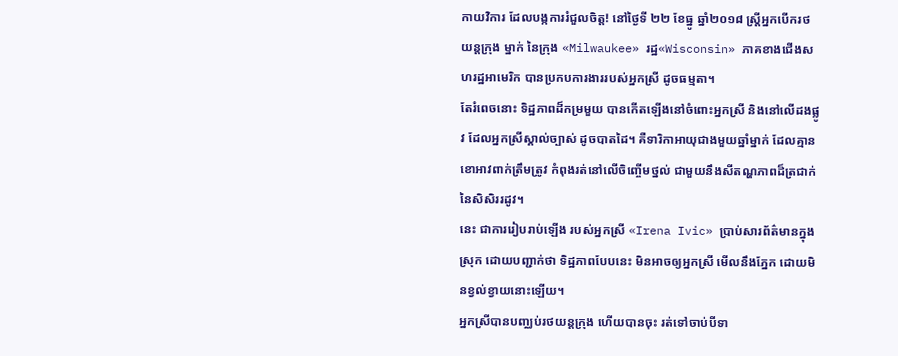កាយវិការ ដែលបង្កការរំជួលចិត្ត! នៅថ្ងៃទី ២២ ខែធ្នូ ឆ្នាំ២០១៨ ស្ត្រីអ្នកបើករថយន្ដក្រុង ម្នាក់ នៃក្រុង «Milwaukee» រដ្ឋ«Wisconsin» ភាគខាងជើងសហរដ្ឋអាមេរិក បានប្រកបការងាររបស់អ្នកស្រី ដូចធម្មតា។
តែរំពេចនោះ ទិដ្ឋភាពដ៏កម្រមួយ បានកើតឡើងនៅចំពោះអ្នកស្រី និងនៅលើដងផ្លូវ ដែលអ្នកស្រីស្គាល់ច្បាស់ ដូចបាតដៃ។ គឺទារិកាអាយុជាងមួយឆ្នាំម្នាក់ ដែលគ្មានខោអាវពាក់ត្រឹមត្រូវ កំពុងរត់នៅលើចិញ្ចើមថ្នល់ ជាមួយនឹងសីតណ្ហភាពដ៏ត្រជាក់ នៃសិសិររដូវ។
នេះ ជាការរៀបរាប់ឡើង របស់អ្នកស្រី «Irena Ivic» ប្រាប់សារព័ត៌មានក្នុងស្រុក ដោយបញ្ជាក់ថា ទិដ្ឋភាពបែបនេះ មិនអាចឲ្យអ្នកស្រី មើលនឹងភ្នែក ដោយមិនខ្វល់ខ្វាយនោះឡើយ។
អ្នកស្រីបានបញ្ឈប់រថយន្ដក្រុង ហើយបានចុះ រត់ទៅចាប់បីទា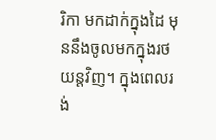រិកា មកដាក់ក្នុងដៃ មុននឹងចូលមកក្នុងរថយន្ដវិញ។ ក្នុងពេលរង់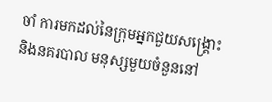ចាំ ការមកដល់នៃក្រុមអ្នកជួយសង្គ្រោះ និងនគរបាល មនុស្សមួយចំនួននៅ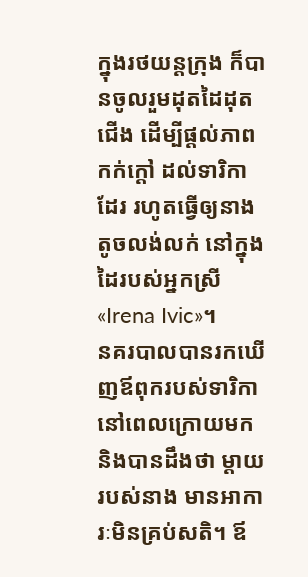ក្នុងរថយន្ដក្រុង ក៏បានចូលរួមដុតដៃដុតជើង ដើម្បីផ្ដល់ភាពកក់ក្ដៅ ដល់ទារិកាដែរ រហូតធ្វើឲ្យនាងតូចលង់លក់ នៅក្នុងដៃរបស់អ្នកស្រី «Irena Ivic»។
នគរបាលបានរកឃើញឪពុករបស់ទារិកា នៅពេលក្រោយមក និងបានដឹងថា ម្ដាយរបស់នាង មានអាការៈមិនគ្រប់សតិ។ ឪ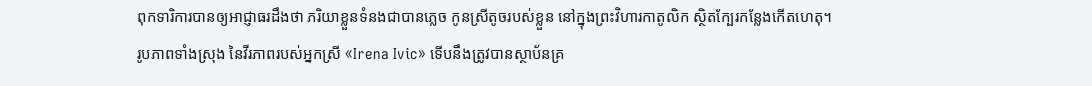ពុកទារិការបានឲ្យអាជ្ញាធរដឹងថា ភរិយាខ្លួនទំនងជាបានភ្លេច កូនស្រីតូចរបស់ខ្លួន នៅក្នុងព្រះវិហារកាតូលិក ស្ថិតក្បែរកន្លែងកើតហេតុ។
រូបភាពទាំងស្រុង នៃវីរភាពរបស់អ្នកស្រី «Irena Ivic» ទើបនឹងត្រូវបានស្ថាប័នគ្រ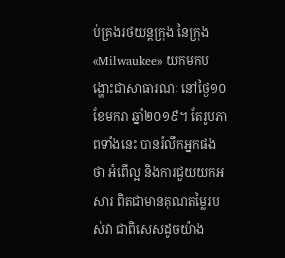ប់គ្រងរថយន្ដក្រុង នៃក្រុង «Milwaukee» យកមកបង្ហោះជាសាធារណៈ នៅថ្ងៃ១០ ខែមករា ឆ្នាំ២០១៩។ តែរូបភាពទាំងនេះ បានរំលឹកអ្នកផងថា អំពើល្អ និងការជួយយកអសារ ពិតជាមានគុណតម្លៃរបស់វា ជាពិសេសដូចយ៉ាង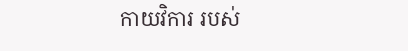កាយវិការ របស់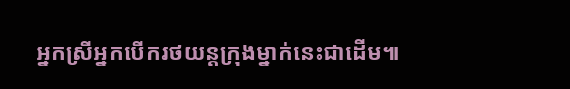អ្នកស្រីអ្នកបើករថយន្ដក្រុងម្នាក់នេះជាដើម៕